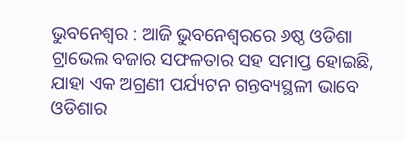ଭୁବନେଶ୍ୱର : ଆଜି ଭୁବନେଶ୍ୱରରେ ୬ଷ୍ଠ ଓଡିଶା ଟ୍ରାଭେଲ ବଜାର ସଫଳତାର ସହ ସମାପ୍ତ ହୋଇଛି, ଯାହା ଏକ ଅଗ୍ରଣୀ ପର୍ଯ୍ୟଟନ ଗନ୍ତବ୍ୟସ୍ଥଳୀ ଭାବେ ଓଡିଶାର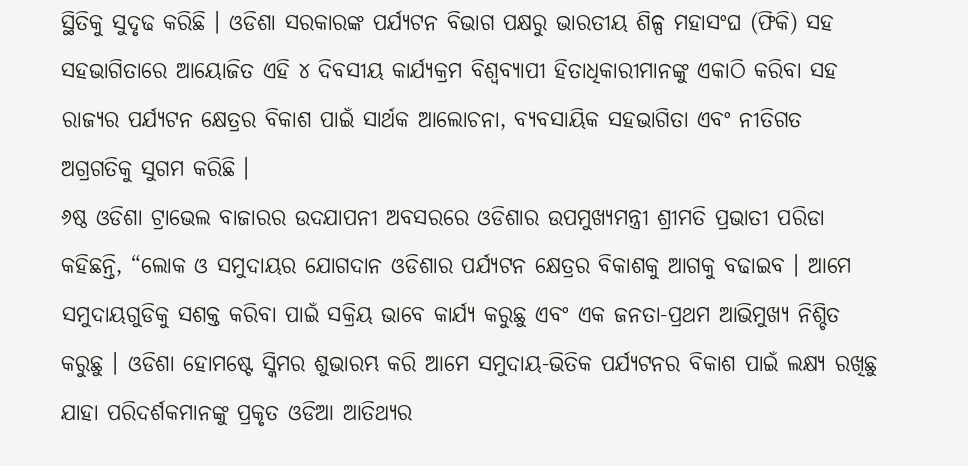ସ୍ଥିତିକୁ ସୁଦୃଢ କରିଛି । ଓଡିଶା ସରକାରଙ୍କ ପର୍ଯ୍ୟଟନ ବିଭାଗ ପକ୍ଷରୁ ଭାରତୀୟ ଶିଳ୍ପ ମହାସଂଘ (ଫିକି) ସହ ସହଭାଗିତାରେ ଆୟୋଜିତ ଏହି ୪ ଦିବସୀୟ କାର୍ଯ୍ୟକ୍ରମ ବିଶ୍ୱବ୍ୟାପୀ ହିତାଧିକାରୀମାନଙ୍କୁ ଏକାଠି କରିବା ସହ ରାଜ୍ୟର ପର୍ଯ୍ୟଟନ କ୍ଷେତ୍ରର ବିକାଶ ପାଇଁ ସାର୍ଥକ ଆଲୋଚନା, ବ୍ୟବସାୟିକ ସହଭାଗିତା ଏବଂ ନୀତିଗତ ଅଗ୍ରଗତିକୁ ସୁଗମ କରିଛି ।
୬ଷ୍ଠ ଓଡିଶା ଟ୍ରାଭେଲ ବାଜାରର ଉଦଯାପନୀ ଅବସରରେ ଓଡିଶାର ଉପମୁଖ୍ୟମନ୍ତ୍ରୀ ଶ୍ରୀମତି ପ୍ରଭାତୀ ପରିଡା କହିଛନ୍ତି, “ଲୋକ ଓ ସମୁଦାୟର ଯୋଗଦାନ ଓଡିଶାର ପର୍ଯ୍ୟଟନ କ୍ଷେତ୍ରର ବିକାଶକୁ ଆଗକୁ ବଢାଇବ । ଆମେ ସମୁଦାୟଗୁଡିକୁ ସଶକ୍ତ କରିବା ପାଇଁ ସକ୍ରିୟ ଭାବେ କାର୍ଯ୍ୟ କରୁଛୁ ଏବଂ ଏକ ଜନତା-ପ୍ରଥମ ଆଭିମୁଖ୍ୟ ନିଶ୍ଚିତ କରୁଛୁ । ଓଡିଶା ହୋମଷ୍ଟେ ସ୍କିମର ଶୁଭାରମ୍ଭ କରି ଆମେ ସମୁଦାୟ-ଭିତିକ ପର୍ଯ୍ୟଟନର ବିକାଶ ପାଇଁ ଲକ୍ଷ୍ୟ ରଖିଛୁ ଯାହା ପରିଦର୍ଶକମାନଙ୍କୁ ପ୍ରକୃତ ଓଡିଆ ଆତିଥ୍ୟର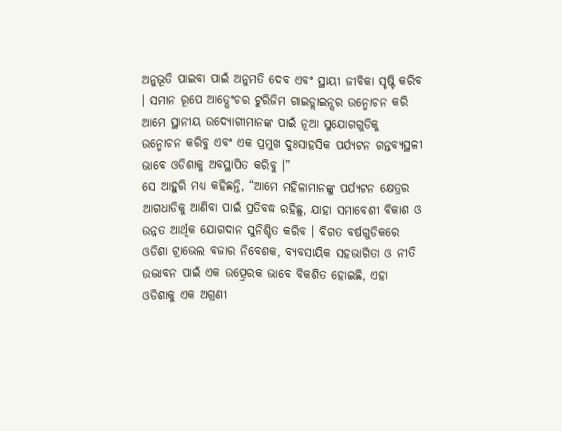ଅନୁଭୂତି ପାଇବା ପାଇଁ ଅନୁମତି ଦେବ ଏବଂ ସ୍ଥାୟୀ ଜୀବିକା ସୃଷ୍ଟି କରିବ । ସମାନ ରୂପେ ଆଡ୍ଭେଂଚର ଟୁରିଜିମ ଗାଇଡ୍ଲାଇନ୍ସର ଉନ୍ମୋଚନ କରି ଆମେ ସ୍ଥାନୀୟ ଉଦ୍ୟୋଗୀମାନଙ୍କ ପାଇଁ ନୂଆ ସୁଯୋଗଗୁଡିକୁ ଉନ୍ମୋଚନ କରିବୁ ଏବଂ ଏକ ପ୍ରମୁଖ ଦୁଃସାହସିକ ପର୍ଯ୍ୟଟନ ଗନ୍ତବ୍ୟସ୍ଥଳୀ ଭାବେ ଓଡିଶାକୁ ଅବସ୍ଥାପିତ କରିବୁ ।”
ସେ ଆହୁରି ମଧ୍ୟ କହିଛନ୍ତି, “ଆମେ ମହିଳାମାନଙ୍କୁ ପର୍ଯ୍ୟଟନ କ୍ଷେତ୍ରର ଆଗଧାଡିକୁ ଆଣିବା ପାଇଁ ପ୍ରତିବଦ୍ଧ ରହିଛୁ, ଯାହା ସମାବେଶୀ ବିକାଶ ଓ ଉନ୍ନତ ଆର୍ଥିକ ଯୋଗଦାନ ସୁନିଶ୍ଚିତ କରିବ । ବିଗତ ବର୍ଷଗୁଡିକରେ ଓଡିଶା ଟ୍ରାଭେଲ ବଜାର ନିବେଶକ, ବ୍ୟବସାୟିକ ସହଭାଗିତା ଓ ନୀତି ଉଦ୍ଭାବନ ପାଇଁ ଏକ ଉତ୍ପ୍ରେରକ ଭାବେ ବିକଶିତ ହୋଇଛି, ଏହା ଓଡିଶାକୁ ଏକ ଅଗ୍ରଣୀ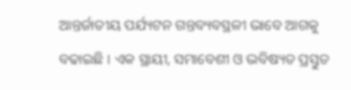ଆନ୍ତର୍ଜାତୀୟ ପର୍ଯ୍ୟଟନ ଗନ୍ତବ୍ୟବସ୍ଥଳୀ ଭାବେ ଆଗକୁ ବଢାଇଛି । ଏକ ସ୍ଥାୟୀ, ସମାବେଶୀ ଓ ଭବିଷ୍ୟତ ପ୍ରସ୍ତୁତ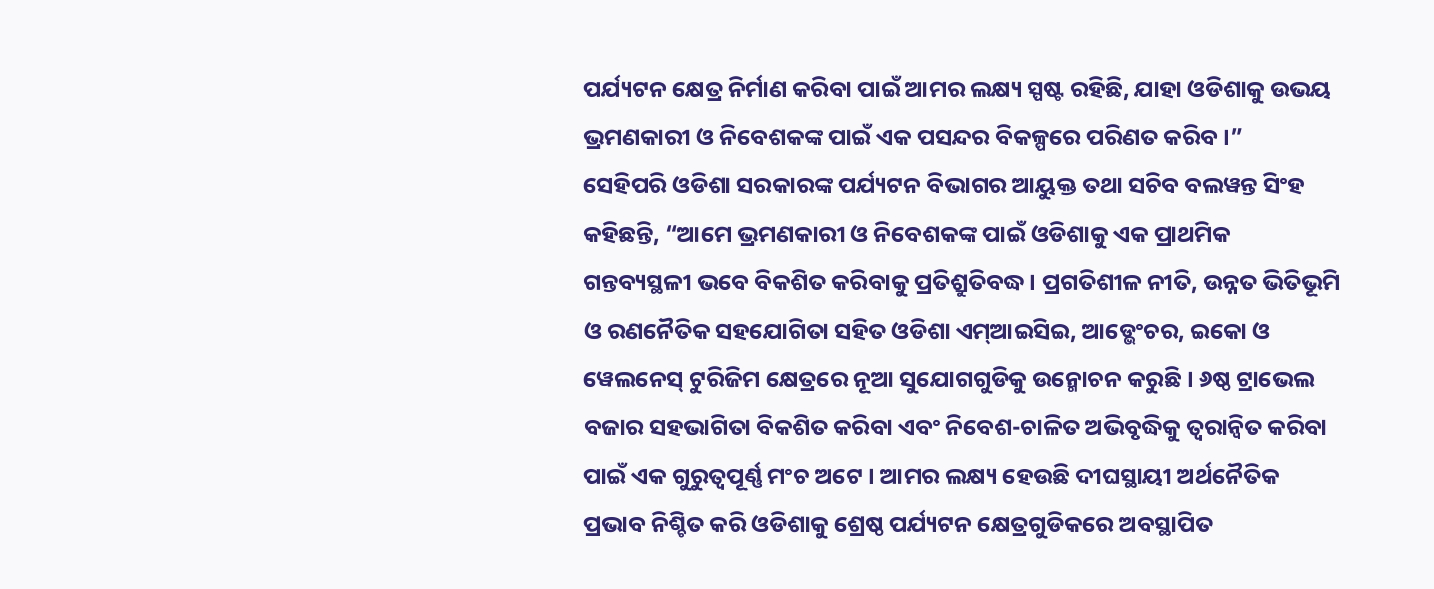ପର୍ଯ୍ୟଟନ କ୍ଷେତ୍ର ନିର୍ମାଣ କରିବା ପାଇଁ ଆମର ଲକ୍ଷ୍ୟ ସ୍ପଷ୍ଟ ରହିଛି, ଯାହା ଓଡିଶାକୁ ଉଭୟ ଭ୍ରମଣକାରୀ ଓ ନିବେଶକଙ୍କ ପାଇଁ ଏକ ପସନ୍ଦର ବିକଳ୍ପରେ ପରିଣତ କରିବ ।”
ସେହିପରି ଓଡିଶା ସରକାରଙ୍କ ପର୍ଯ୍ୟଟନ ବିଭାଗର ଆୟୁକ୍ତ ତଥା ସଚିବ ବଲୱନ୍ତ ସିଂହ କହିଛନ୍ତି, “ଆମେ ଭ୍ରମଣକାରୀ ଓ ନିବେଶକଙ୍କ ପାଇଁ ଓଡିଶାକୁ ଏକ ପ୍ରାଥମିକ ଗନ୍ତବ୍ୟସ୍ଥଳୀ ଭବେ ବିକଶିତ କରିବାକୁ ପ୍ରତିଶ୍ରୁତିବଦ୍ଧ । ପ୍ରଗତିଶୀଳ ନୀତି, ଉନ୍ନତ ଭିତିଭୂମି ଓ ରଣନୈତିକ ସହଯୋଗିତା ସହିତ ଓଡିଶା ଏମ୍ଆଇସିଇ, ଆଡ୍ଭେଂଚର, ଇକୋ ଓ ୱେଲନେସ୍ ଟୁରିଜିମ କ୍ଷେତ୍ରରେ ନୂଆ ସୁଯୋଗଗୁଡିକୁ ଉନ୍ମୋଚନ କରୁଛି । ୬ଷ୍ଠ ଟ୍ରାଭେଲ ବଜାର ସହଭାଗିତା ବିକଶିତ କରିବା ଏବଂ ନିବେଶ-ଚାଳିତ ଅଭିବୃଦ୍ଧିକୁ ତ୍ୱରାନ୍ୱିତ କରିବା ପାଇଁ ଏକ ଗୁରୁତ୍ୱପୂର୍ଣ୍ଣ ମଂଚ ଅଟେ । ଆମର ଲକ୍ଷ୍ୟ ହେଉଛି ଦୀଘସ୍ଥାୟୀ ଅର୍ଥନୈତିକ ପ୍ରଭାବ ନିଶ୍ଚିତ କରି ଓଡିଶାକୁ ଶ୍ରେଷ୍ଠ ପର୍ଯ୍ୟଟନ କ୍ଷେତ୍ରଗୁଡିକରେ ଅବସ୍ଥାପିତ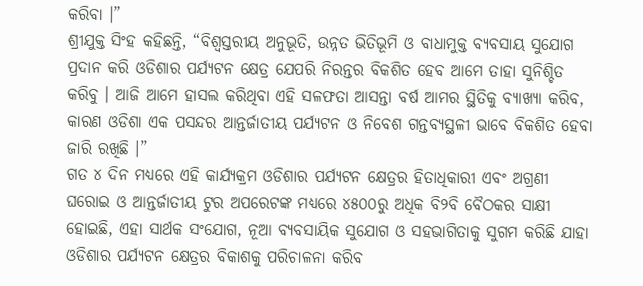କରିବା ।”
ଶ୍ରୀଯୁକ୍ତ ସିଂହ କହିଛନ୍ତି, “ବିଶ୍ୱସ୍ତରୀୟ ଅନୁଭୂତି, ଉନ୍ନତ ଭିତିଭୂମି ଓ ବାଧାମୁକ୍ତ ବ୍ୟବସାୟ ସୁଯୋଗ ପ୍ରଦାନ କରି ଓଡିଶାର ପର୍ଯ୍ୟଟନ କ୍ଷେତ୍ର ଯେପରି ନିରନ୍ତର ବିକଶିତ ହେବ ଆମେ ତାହା ସୁନିଶ୍ଚିତ କରିବୁ । ଆଜି ଆମେ ହାସଲ କରିଥିବା ଏହି ସଳଫତା ଆସନ୍ତା ବର୍ଷ ଆମର ସ୍ଥିତିକୁ ବ୍ୟାଖ୍ୟା କରିବ, କାରଣ ଓଡିଶା ଏକ ପସନ୍ଦର ଆନ୍ତର୍ଜାତୀୟ ପର୍ଯ୍ୟଟନ ଓ ନିବେଶ ଗନ୍ତବ୍ୟସ୍ଥଳୀ ଭାବେ ବିକଶିତ ହେବା ଜାରି ରଖିଛି ।”
ଗତ ୪ ଦିନ ମଧ୍ୟରେ ଏହି କାର୍ଯ୍ୟକ୍ରମ ଓଡିଶାର ପର୍ଯ୍ୟଟନ କ୍ଷେତ୍ରର ହିତାଧିକାରୀ ଏବଂ ଅଗ୍ରଣୀ ଘରୋଇ ଓ ଆନ୍ତର୍ଜାତୀୟ ଟୁର ଅପରେଟଙ୍କ ମଧ୍ୟରେ ୪୫୦୦ରୁ ଅଧିକ ବି୨ବି ବୈଠକର ସାକ୍ଷୀ ହୋଇଛି, ଏହା ସାର୍ଥକ ସଂଯୋଗ, ନୂଆ ବ୍ୟବସାୟିକ ସୁଯୋଗ ଓ ସହଭାଗିତାକୁ ସୁଗମ କରିଛି ଯାହା ଓଡିଶାର ପର୍ଯ୍ୟଟନ କ୍ଷେତ୍ରର ବିକାଶକୁ ପରିଚାଳନା କରିବ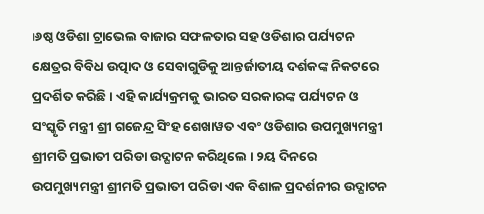।୬ଷ୍ଠ ଓଡିଶା ଟ୍ରାଭେଲ ବାଜାର ସଫଳତାର ସହ ଓଡିଶାର ପର୍ଯ୍ୟଟନ କ୍ଷେତ୍ରର ବିବିଧ ଉତ୍ପାଦ ଓ ସେବାଗୁଡିକୁ ଆନ୍ତର୍ଜାତୀୟ ଦର୍ଶକଙ୍କ ନିକଟରେ ପ୍ରଦର୍ଶିତ କରିଛି । ଏହି କାର୍ଯ୍ୟକ୍ରମକୁ ଭାରତ ସରକାରଙ୍କ ପର୍ଯ୍ୟଟନ ଓ ସଂସ୍କୃତି ମନ୍ତ୍ରୀ ଶ୍ରୀ ଗଜେନ୍ଦ୍ର ସିଂହ ଶେଖାୱତ ଏବଂ ଓଡିଶାର ଉପମୁଖ୍ୟମନ୍ତ୍ରୀ ଶ୍ରୀମତି ପ୍ରଭାତୀ ପରିଡା ଉଦ୍ଘାଟନ କରିଥିଲେ । ୨ୟ ଦିନରେ ଉପମୁଖ୍ୟମନ୍ତ୍ରୀ ଶ୍ରୀମତି ପ୍ରଭାତୀ ପରିଡା ଏକ ବିଶାଳ ପ୍ରଦର୍ଶନୀର ଉଦ୍ଘାଟନ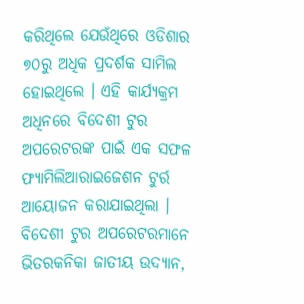କରିଥିଲେ ଯେଉଁଥିରେ ଓଡିଶାର ୭୦ରୁ ଅଧିକ ପ୍ରଦର୍ଶକ ସାମିଲ ହୋଇଥିଲେ । ଏହି କାର୍ଯ୍ୟକ୍ରମ ଅଧିନରେ ବିଦେଶୀ ଟୁର ଅପରେଟରଙ୍କ ପାଇଁ ଏକ ସଫଳ ଫ୍ୟାମିଲିଆରାଇଜେଶନ ଟୁର୍ର ଆୟୋଜନ କରାଯାଇଥିଲା । ବିଦେଶୀ ଟୁର ଅପରେଟରମାନେ ଭିତରକନିକା ଜାତୀୟ ଉଦ୍ୟାନ,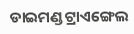ଡାଇମଣ୍ଡ ଟ୍ରାଏଙ୍ଗେଲ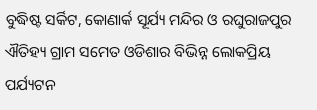ବୁଦ୍ଧିଷ୍ଟ ସର୍କିଟ, କୋଣାର୍କ ସୂର୍ଯ୍ୟ ମନ୍ଦିର ଓ ରଘୁରାଜପୁର ଐତିହ୍ୟ ଗ୍ରାମ ସମେତ ଓଡିଶାର ବିଭିନ୍ନ ଲୋକପ୍ରିୟ ପର୍ଯ୍ୟଟନ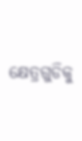କ୍ଷେତ୍ରଗୁଡିକୁ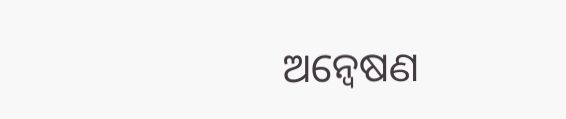ଅନ୍ୱେଷଣ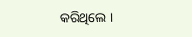କରିଥିଲେ ।